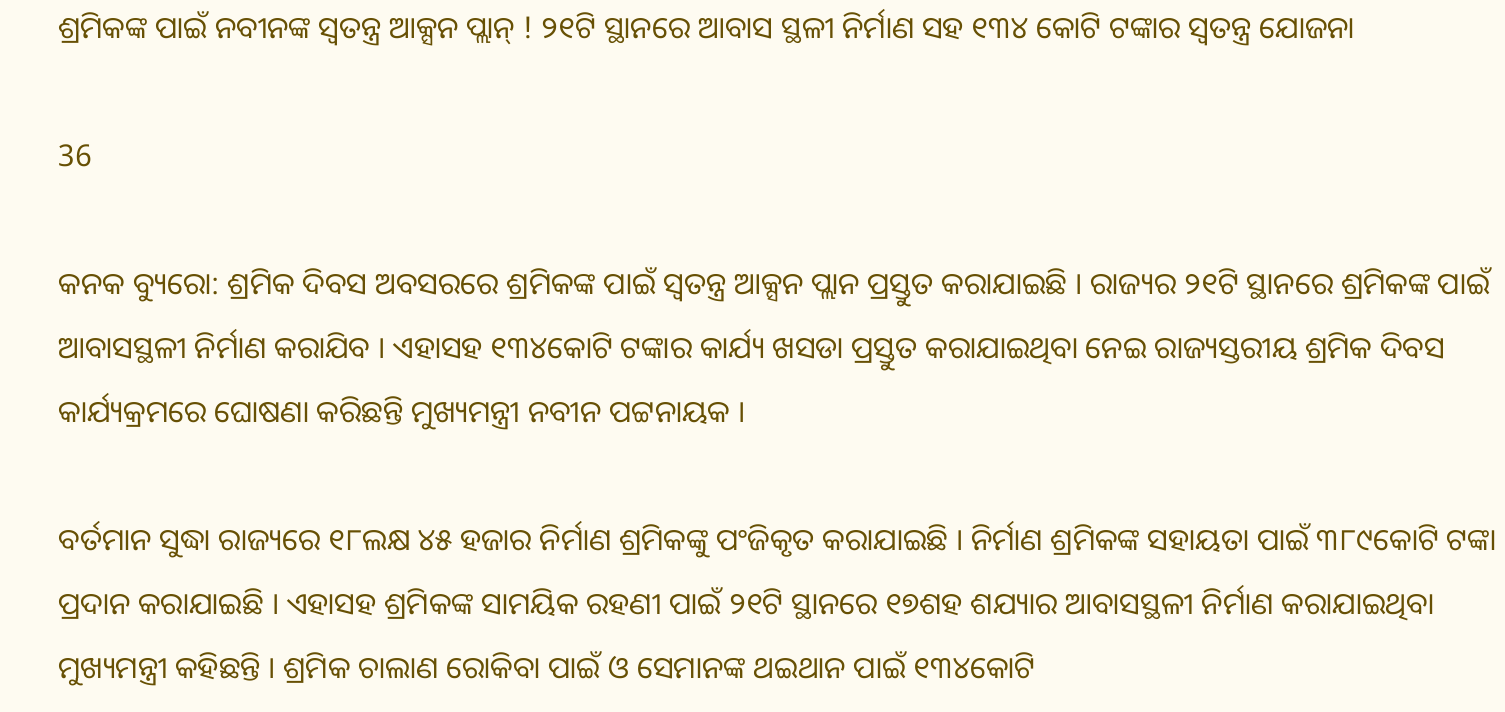ଶ୍ରମିକଙ୍କ ପାଇଁ ନବୀନଙ୍କ ସ୍ୱତନ୍ତ୍ର ଆକ୍ସନ ପ୍ଲାନ୍ ! ୨୧ଟି ସ୍ଥାନରେ ଆବାସ ସ୍ଥଳୀ ନିର୍ମାଣ ସହ ୧୩୪ କୋଟି ଟଙ୍କାର ସ୍ୱତନ୍ତ୍ର ଯୋଜନା

36

କନକ ବ୍ୟୁରୋ: ଶ୍ରମିକ ଦିବସ ଅବସରରେ ଶ୍ରମିକଙ୍କ ପାଇଁ ସ୍ୱତନ୍ତ୍ର ଆକ୍ସନ ପ୍ଲାନ ପ୍ରସ୍ତୁତ କରାଯାଇଛି । ରାଜ୍ୟର ୨୧ଟି ସ୍ଥାନରେ ଶ୍ରମିକଙ୍କ ପାଇଁ ଆବାସସ୍ଥଳୀ ନିର୍ମାଣ କରାଯିବ । ଏହାସହ ୧୩୪କୋଟି ଟଙ୍କାର କାର୍ଯ୍ୟ ଖସଡା ପ୍ରସ୍ତୁତ କରାଯାଇଥିବା ନେଇ ରାଜ୍ୟସ୍ତରୀୟ ଶ୍ରମିକ ଦିବସ କାର୍ଯ୍ୟକ୍ରମରେ ଘୋଷଣା କରିଛନ୍ତି ମୁଖ୍ୟମନ୍ତ୍ରୀ ନବୀନ ପଟ୍ଟନାୟକ ।

ବର୍ତମାନ ସୁଦ୍ଧା ରାଜ୍ୟରେ ୧୮ଲକ୍ଷ ୪୫ ହଜାର ନିର୍ମାଣ ଶ୍ରମିକଙ୍କୁ ପଂଜିକୃତ କରାଯାଇଛି । ନିର୍ମାଣ ଶ୍ରମିକଙ୍କ ସହାୟତା ପାଇଁ ୩୮୯କୋଟି ଟଙ୍କା ପ୍ରଦାନ କରାଯାଇଛି । ଏହାସହ ଶ୍ରମିକଙ୍କ ସାମୟିକ ରହଣୀ ପାଇଁ ୨୧ଟି ସ୍ଥାନରେ ୧୭ଶହ ଶଯ୍ୟାର ଆବାସସ୍ଥଳୀ ନିର୍ମାଣ କରାଯାଇଥିବା ମୁଖ୍ୟମନ୍ତ୍ରୀ କହିଛନ୍ତି । ଶ୍ରମିକ ଚାଲାଣ ରୋକିବା ପାଇଁ ଓ ସେମାନଙ୍କ ଥଇଥାନ ପାଇଁ ୧୩୪କୋଟି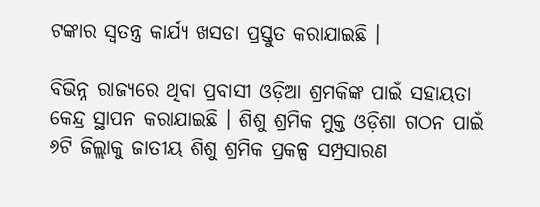ଟଙ୍କାର ସ୍ୱତନ୍ତ୍ର କାର୍ଯ୍ୟ ଖସଡା ପ୍ରସ୍ତୁତ କରାଯାଇଛି ।

ବିଭିନ୍ନ ରାଜ୍ୟରେ ଥିବା ପ୍ରବାସୀ ଓଡ଼ିଆ ଶ୍ରମକିଙ୍କ ପାଇଁ ସହାୟତା କେନ୍ଦ୍ର ସ୍ଥାପନ କରାଯାଇଛି । ଶିଶୁ ଶ୍ରମିକ ମୁକ୍ତ ଓଡ଼ିଶା ଗଠନ ପାଇଁ ୬ଟି ଜିଲ୍ଲାକୁ ଜାତୀୟ ଶିଶୁ ଶ୍ରମିକ ପ୍ରକଳ୍ପ ସମ୍ପ୍ରସାରଣ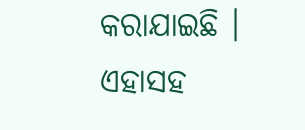କରାଯାଇଛି । ଏହାସହ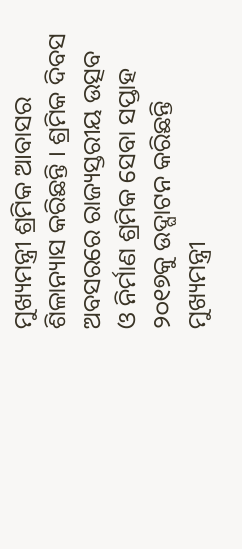ମୁଖ୍ୟମନ୍ତ୍ରୀ ଶ୍ରମିକ ଆବାସର ଶିଳାନ୍ୟାସ କରିଛନ୍ତି । ଶ୍ରମିକ ଦିବସ ଅବସରରେ ରାଜ୍ୟସ୍ତରୀୟ ଉତ୍ସବ ଓ ନିର୍ମାଣ ଶ୍ରମିକ ସେବା ସପ୍ତାହ ୨୦୧୭କୁ ଉଦ୍ଘାଟନ କରିଛନ୍ତି ମୁଖ୍ୟମନ୍ତ୍ରୀ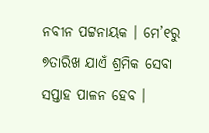ନବୀନ ପଟ୍ଟନାୟକ । ମେ’୧ରୁ ୭ତାରିଖ ଯାଏଁ ଶ୍ରମିକ ସେବା ସପ୍ତାହ ପାଳନ ହେବ ।